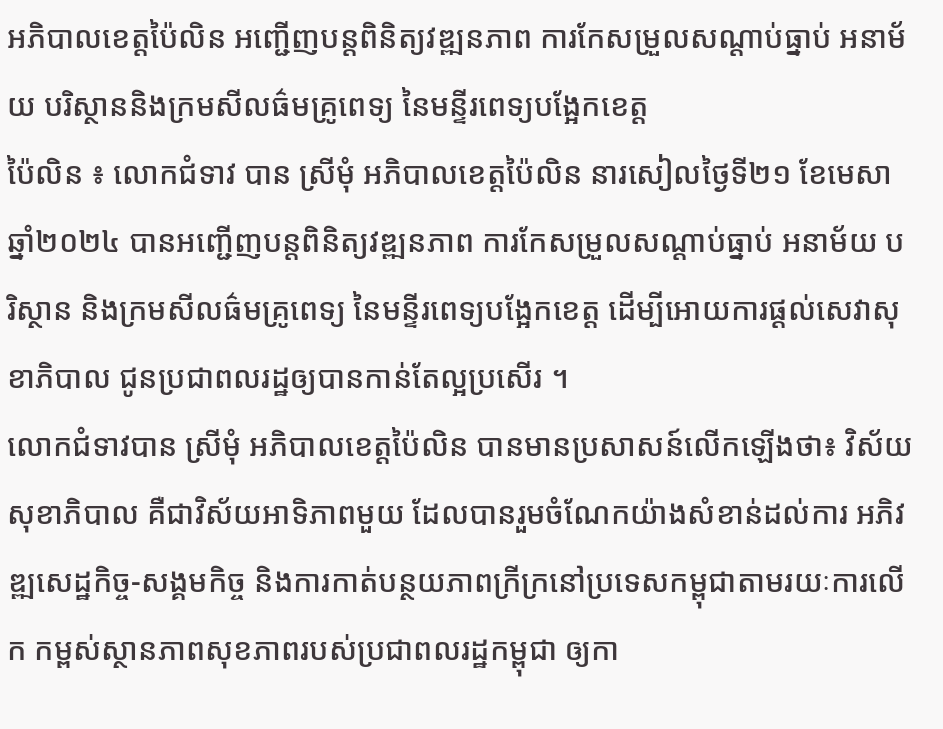អភិបាលខេត្តប៉ៃលិន អញ្ជើញបន្តពិនិត្យវឌ្ឍនភាព ការកែសម្រួលសណ្តាប់ធ្នាប់ អនាម័យ បរិស្ថាននិងក្រមសីលធ៌មគ្រូពេទ្យ នៃមន្ទីរពេទ្យបង្អែកខេត្ត
ប៉ៃលិន ៖ លោកជំទាវ បាន ស្រីមុំ អភិបាលខេត្តប៉ៃលិន នារសៀលថ្ងៃទី២១ ខែមេសា ឆ្នាំ២០២៤ បានអញ្ជើញបន្តពិនិត្យវឌ្ឍនភាព ការកែសម្រួលសណ្តាប់ធ្នាប់ អនាម័យ បរិស្ថាន និងក្រមសីលធ៌មគ្រូពេទ្យ នៃមន្ទីរពេទ្យបង្អែកខេត្ត ដើម្បីអោយការផ្ដល់សេវាសុខាភិបាល ជូនប្រជាពលរដ្ឋឲ្យបានកាន់តែល្អប្រសើរ ។
លោកជំទាវបាន ស្រីមុំ អភិបាលខេត្តប៉ៃលិន បានមានប្រសាសន៍លើកឡើងថា៖ វិស័យសុខាភិបាល គឺជាវិស័យអាទិភាពមួយ ដែលបានរួមចំណែកយ៉ាងសំខាន់ដល់ការ អភិវឌ្ឍសេដ្ឋកិច្ច-សង្គមកិច្ច និងការកាត់បន្ថយភាពក្រីក្រនៅប្រទេសកម្ពុជាតាមរយៈការលើក កម្ពស់ស្ថានភាពសុខភាពរបស់ប្រជាពលរដ្ឋកម្ពុជា ឲ្យកា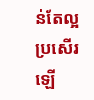ន់តែល្អប្រសើរឡើ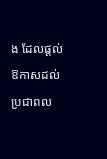ង ដែលផ្តល់ឱកាសដល់ប្រជាពល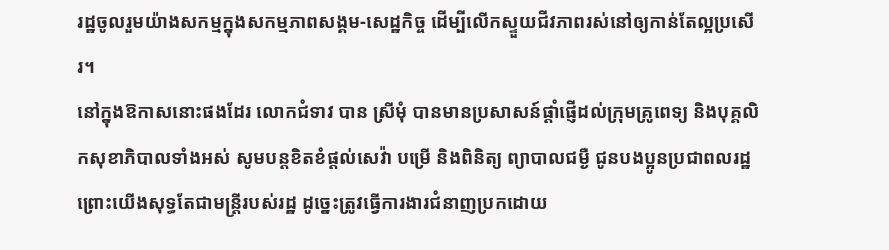រដ្ឋចូលរួមយ៉ាងសកម្មក្នុងសកម្មភាពសង្គម-សេដ្ឋកិច្ច ដើម្បីលើកស្ទួយជីវភាពរស់នៅឲ្យកាន់តែល្អប្រសើរ។
នៅក្នុងឱកាសនោះផងដែរ លោកជំទាវ បាន ស្រីមុំ បានមានប្រសាសន៍ផ្តាំផ្ញើដល់ក្រុមគ្រូពេទ្យ និងបុគ្គលិកសុខាភិបាលទាំងអស់ សូមបន្តខិតខំផ្តល់សេវ៉ា បម្រើ និងពិនិត្យ ព្យាបាលជម្ងឺ ជូនបងប្អូនប្រជាពលរដ្ឋ ព្រោះយើងសុទ្ធតែជាមន្រ្តីរបស់រដ្ឋ ដូច្នេះត្រូវធ្វើការងារជំនាញប្រកដោយ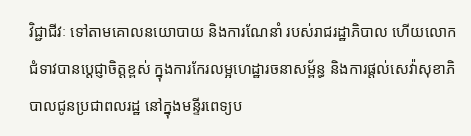វិជ្ជាជីវៈ ទៅតាមគោលនយោបាយ និងការណែនាំ របស់រាជរដ្ឋាភិបាល ហើយលោកជំទាវបានប្តេជ្ញាចិត្តខ្ពស់ ក្នុងការកែរលម្អហេដ្ឋារចនាសម្ព័ន្ធ និងការផ្តល់សេវ៉ាសុខាភិបាលជូនប្រជាពលរដ្ឋ នៅក្នុងមន្ទីរពេទ្យប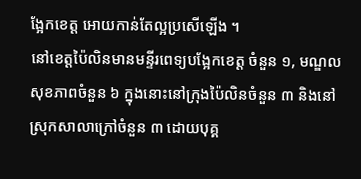ង្អែកខេត្ត អោយកាន់តែល្អប្រសើឡើង ។
នៅខេត្តប៉ៃលិនមានមន្ទីរពេទ្យបង្អែកខេត្ត ចំនួន ១, មណ្ឌលសុខភាពចំនួន ៦ ក្នុងនោះនៅក្រុងប៉ៃលិនចំនួន ៣ និងនៅស្រុកសាលាក្រៅចំនួន ៣ ដោយបុគ្គ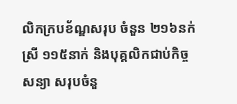លិកក្របខ័ណ្ឌសរុប ចំនួន ២១៦នក់ ស្រី ១១៥នាក់ និងបុគ្គលិកជាប់កិច្ចសន្យា សរុបចំនួ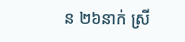ន ២៦នាក់ ស្រី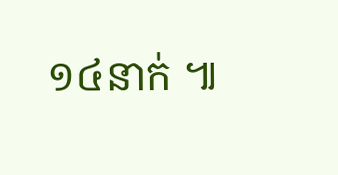១៤នាក់ ៕